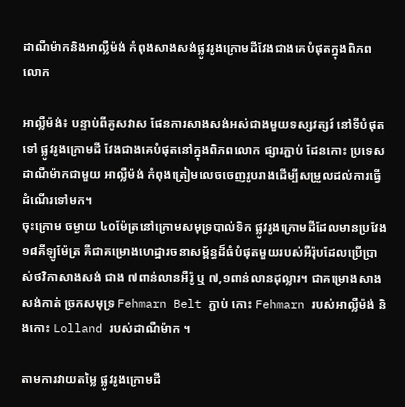ដាណឺម៉ាកនិងអាល្លឺម៉ង់ កំពុងសាងសង់ផ្លូវរូងក្រោមដីវែងជាងគេបំផុតក្នុងពិភពលោក

អាល្លឺម៉ង់៖ បន្ទាប់ពីគូសវាស ផែនការសាងសង់អស់ជាងមួយទស្សវត្សរ៍ នៅទីបំផុតទៅ ផ្លូវរូងក្រោមដី វែងជាងគេបំផុតនៅក្នុងពិភពលោក ផ្សារភ្ជាប់ ដែនកោះ ប្រទេស ដាណឺម៉ាកជាមួយ អាល្លឺម៉ង់ កំពុងត្រៀមលេចចេញរូបរាងដើម្បីសម្រួលដល់ការធ្វើដំណើរទៅមក។
ចុះក្រោម ចម្ងាយ ៤០ម៉ែត្រនៅក្រោមសមុទ្របាល់ទិក ផ្លូវរូងក្រោមដីដែលមានប្រវែង ១៨គីឡូម៉ែត្រ គឺជាគម្រោងហេដ្ឋារចនាសម្ព័ន្ធដ៏ធំបំផុតមួយរបស់អឺរ៉ុបដែលប្រើប្រាស់ថវិកាសាងសង់ ជាង ៧ពាន់លានអឺរ៉ូ ឬ ៧,១ពាន់លានដុល្លារ។ ជាគម្រោងសាងសង់កាត់ ច្រកសមុទ្រ Fehmarn Belt ភ្ជាប់ កោះ Fehmarn របស់អាល្លឺម៉ង់ និងកោះ Lolland របស់ដាណឺម៉ាក ។

តាមការវាយតម្លៃ ផ្លូវរូងក្រោមដី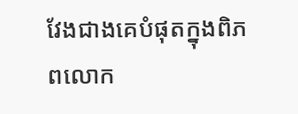វែងជាងគេបំផុតក្នុងពិភពលោក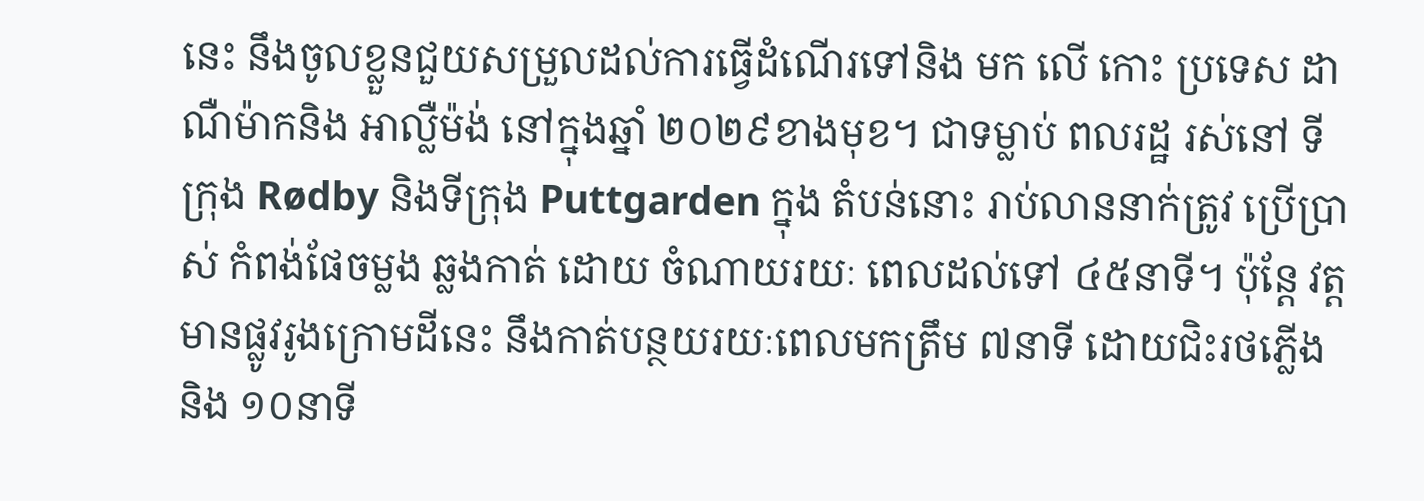នេះ នឹងចូលខ្លួនជួយសម្រួលដល់ការធ្វើដំណើរទៅនិង មក លើ កោះ ប្រទេស ដាណឺម៉ាកនិង អាល្លឺម៉ង់ នៅក្នុងឆ្នាំ ២០២៩ខាងមុខ។ ជាទម្លាប់ ពលរដ្ឋ រស់នៅ ទីក្រុង Rødby និងទីក្រុង Puttgarden ក្នុង តំបន់នោះ រាប់លាននាក់ត្រូវ ប្រើប្រាស់ កំពង់ផែចម្លង ឆ្លងកាត់ ដោយ ចំណាយរយៈ ពេលដល់ទៅ ៤៥នាទី។ ប៉ុន្តែ វត្តមានផ្លូវរូងក្រោមដីនេះ នឹងកាត់បន្ថយរយៈពេលមកត្រឹម ៧នាទី ដោយជិះរថភ្លើង និង ១០នាទី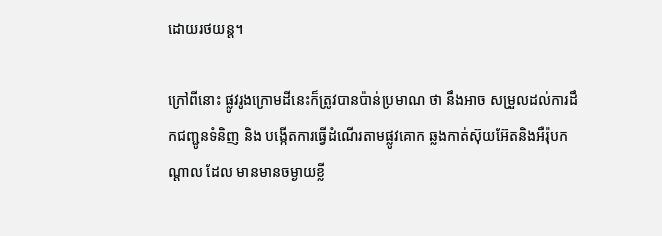ដោយរថយន្ត។

ក្រៅពីនោះ ផ្លូវរូងក្រោមដីនេះក៏ត្រូវបានប៉ាន់ប្រមាណ ថា នឹងអាច សម្រួលដល់ការដឹកជញ្ជូនទំនិញ និង បង្កើតការធ្វើដំណើរតាមផ្លូវគោក ឆ្លងកាត់ស៊ុយអ៊ែតនិងអឺរ៉ុបកណ្តាល ដែល មានមានចម្ងាយខ្លី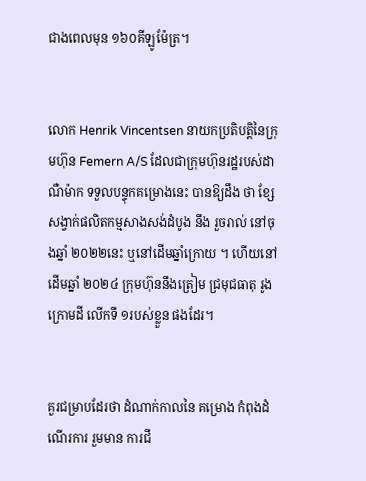ជាងពេលមុន ១៦០គីឡូម៉ែត្រ។


លោក Henrik Vincentsen នាយកប្រតិបត្តិនៃក្រុមហ៊ុន Femern A/S ដែលជាក្រុមហ៊ុនរដ្ឋរបស់ដាណឺម៉ាក ទទួលបន្ទុកគម្រោងនេះ បានឱ្យដឹង ថា ខ្សែសង្វាក់ផលិតកម្មសាងសង់ដំបូង នឹង រួចរាល់ នៅចុងឆ្នាំ ២០២២នេះ ឬនៅដើមឆ្នាំក្រោយ ។ ហើយនៅដើមឆ្នាំ ២០២៤ ក្រុមហ៊ុននឹងត្រៀម ជ្រមុជធាតុ រូងក្រោមដី លើកទី ១របស់ខ្លួន ផងដែរ។


គួរជម្រាបដែរថា ដំណាក់កាលនៃ គម្រោង កំពុងដំណើរការ រួមមាន ការជី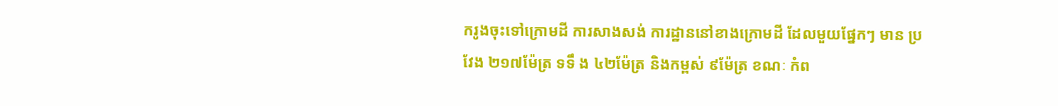ករូងចុះទៅក្រោមដី ការសាងសង់ ការដ្ឋាននៅខាងក្រោមដី ដែលមួយផ្នែកៗ មាន ប្រវែង ២១៧ម៉ែត្រ ទទឹ ង ៤២ម៉ែត្រ និងកម្ពស់ ៩ម៉ែត្រ ខណៈ កំព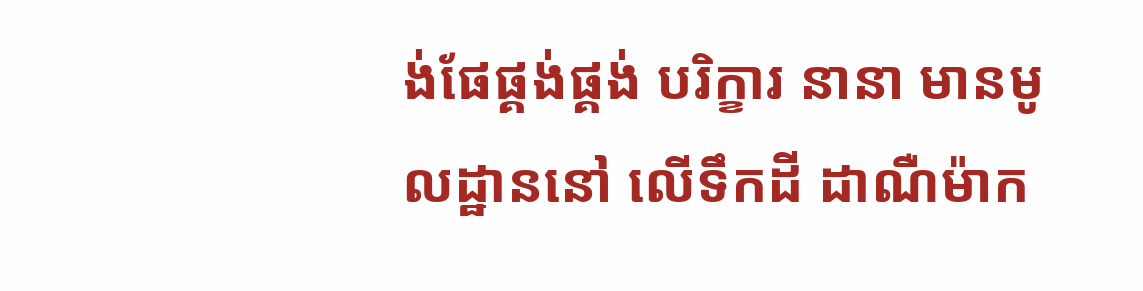ង់ផែផ្គង់ផ្គង់ បរិក្ខារ នានា មានមូលដ្ឋាននៅ លើទឹកដី ដាណឺម៉ាក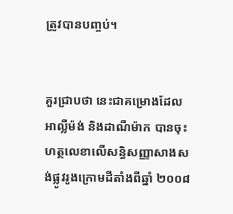ត្រូវបានបញ្ចប់។


គួរជ្រាបថា នេះជាគម្រោងដែលអាល្លឺម៉ង់ និងដាណឺម៉ាក បានចុះហត្ថលេខាលើសន្ធិសញ្ញាសាងសង់ផ្លូវរូងក្រោមដីតាំងពីឆ្នាំ ២០០៨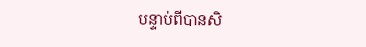បន្ទាប់ពីបានសិ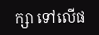ក្សា ទៅលើផ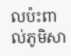លប៉ះពាល់ភូមិសា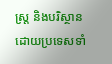ស្ត្រ និងបរិស្ថាន ដោយប្រទេសទាំ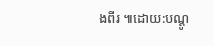ងពីរ ៕ដោយ:បណ្ដូ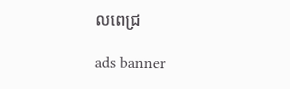លពេជ្រ

ads banner